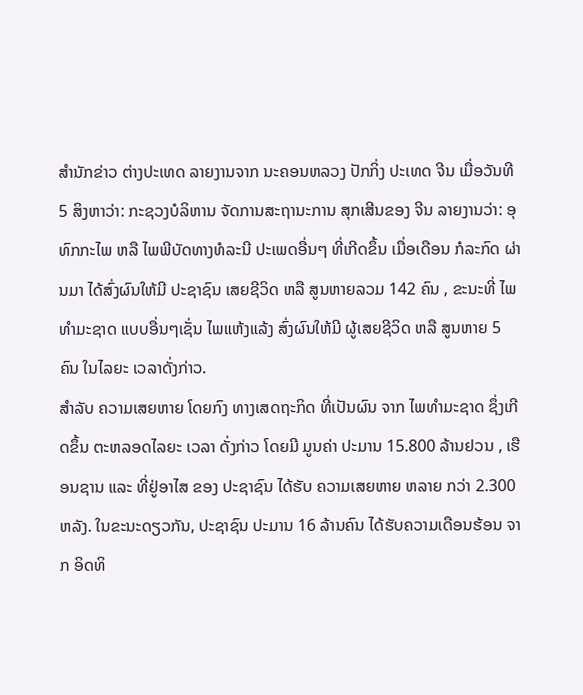ສຳນັກຂ່າວ ຕ່າງປະເທດ ລາຍງານຈາກ ນະຄອນຫລວງ ປັກກິ່ງ ປະເທດ ຈີນ ເມື່ອວັນທີ 5 ສິງຫາວ່າ: ກະຊວງບໍລິຫານ ຈັດການສະຖານະການ ສຸກເສີນຂອງ ຈີນ ລາຍງານວ່າ: ອຸທົກກະໄພ ຫລື ໄພພີບັດທາງທໍລະນີ ປະເພດອື່ນໆ ທີ່ເກີດຂຶ້ນ ເມື່ອເດືອນ ກໍລະກົດ ຜ່ານມາ ໄດ້ສົ່ງຜົນໃຫ້ມີ ປະຊາຊົນ ເສຍຊີວິດ ຫລື ສູນຫາຍລວມ 142 ຄົນ , ຂະນະທີ່ ໄພທຳມະຊາດ ແບບອື່ນໆເຊັ່ນ ໄພແຫ້ງແລ້ງ ສົ່ງຜົນໃຫ້ມີ ຜູ້ເສຍຊີວິດ ຫລື ສູນຫາຍ 5 ຄົນ ໃນໄລຍະ ເວລາດັ່ງກ່າວ.
ສຳລັບ ຄວາມເສຍຫາຍ ໂດຍກົງ ທາງເສດຖະກິດ ທີ່ເປັນຜົນ ຈາກ ໄພທຳມະຊາດ ຊຶ່ງເກີດຂຶ້ນ ຕະຫລອດໄລຍະ ເວລາ ດັ່ງກ່າວ ໂດຍມີ ມູນຄ່າ ປະມານ 15.800 ລ້ານຢວນ , ເຮືອນຊານ ແລະ ທີ່ຢູ່ອາໄສ ຂອງ ປະຊາຊົນ ໄດ້ຮັບ ຄວາມເສຍຫາຍ ຫລາຍ ກວ່າ 2.300 ຫລັງ. ໃນຂະນະດຽວກັນ, ປະຊາຊົນ ປະມານ 16 ລ້ານຄົນ ໄດ້ຮັບຄວາມເດືອນຮ້ອນ ຈາກ ອິດທິ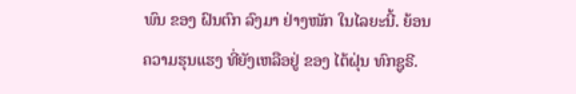ພົນ ຂອງ ຝົນຕົກ ລົງມາ ຢ່າງໜັກ ໃນໄລຍະນີ້. ຍ້ອນຄວາມຮຸນແຮງ ທີ່ຍັງເຫລືອຢູ່ ຂອງ ໄຕ້ຝຸ່ນ ທົກຊູຣີ.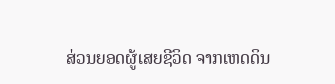ສ່ວນຍອດຜູ້ເສຍຊີວິດ ຈາກເຫດດິນ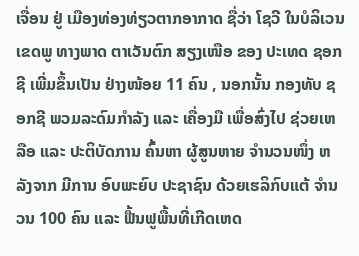ເຈື່ອນ ຢູ່ ເມືອງທ່ອງທ່ຽວຕາກອາກາດ ຊື່ວ່າ ໂຊວີ ໃນບໍລິເວນເຂດພູ ທາງພາດ ຕາເວັນຕົກ ສຽງເໜືອ ຂອງ ປະເທດ ຊອກຊີ ເພີ່ມຂຶ້ນເປັນ ຢ່າງໜ້ອຍ 11 ຄົນ , ນອກນັ້ນ ກອງທັບ ຊອກຊີ ພວມລະດົມກຳລັງ ແລະ ເຄື່ອງມື ເພື່ອສົ່ງໄປ ຊ່ວຍເຫລືອ ແລະ ປະຕິບັດການ ຄົ້ນຫາ ຜູ້ສູນຫາຍ ຈຳນວນໜຶ່ງ ຫລັງຈາກ ມີການ ອົບພະຍົບ ປະຊາຊົນ ດ້ວຍເຮລິກົບແຕ້ ຈຳນວນ 100 ຄົນ ແລະ ຟື້ນຟູພື້ນທີ່ເກີດເຫດ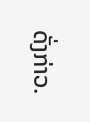ດັ່ງກ່າວ.